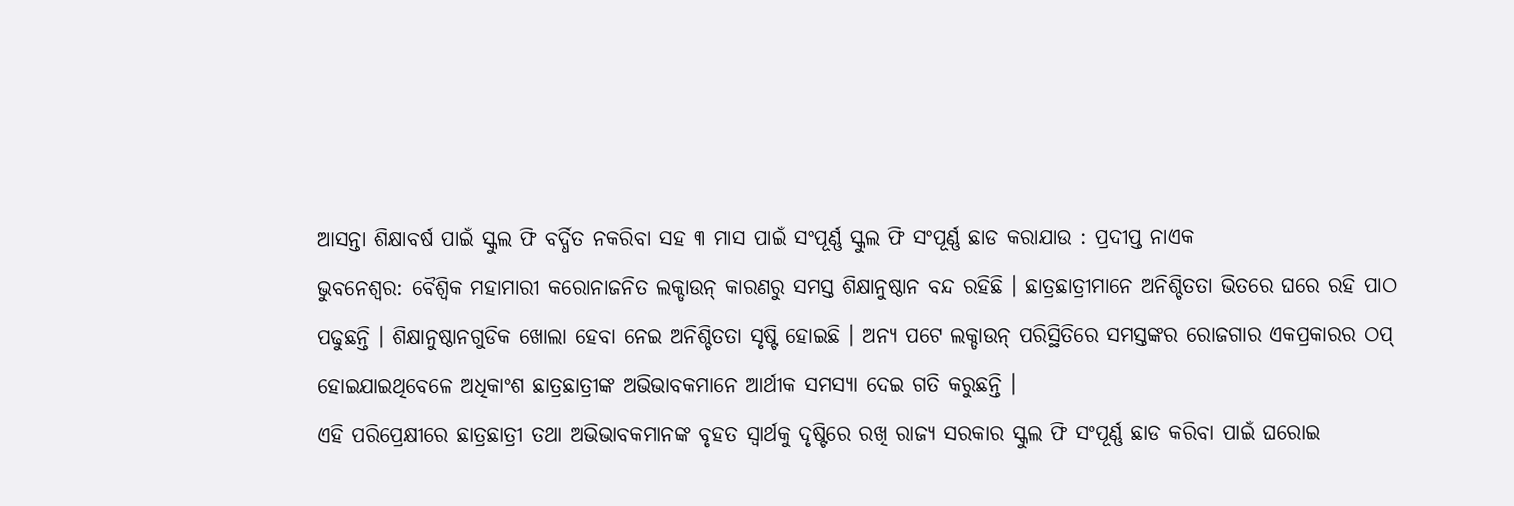ଆସନ୍ତା ଶିକ୍ଷାବର୍ଷ ପାଇଁ ସ୍କୁଲ ଫି ବର୍ଦ୍ଧିତ ନକରିବା ସହ ୩ ମାସ ପାଇଁ ସଂପୂର୍ଣ୍ଣ ସ୍କୁଲ ଫି ସଂପୂର୍ଣ୍ଣ ଛାଡ କରାଯାଉ : ପ୍ରଦୀପ୍ତ ନାଏକ
ଭୁବନେଶ୍ୱର: ବୈଶ୍ୱିକ ମହାମାରୀ କରୋନାଜନିତ ଲକ୍ଡାଉନ୍ କାରଣରୁ ସମସ୍ତ ଶିକ୍ଷାନୁଷ୍ଠାନ ବନ୍ଦ ରହିଛି । ଛାତ୍ରଛାତ୍ରୀମାନେ ଅନିଶ୍ଚିତତା ଭିତରେ ଘରେ ରହି ପାଠ ପଢୁଛନ୍ତି । ଶିକ୍ଷାନୁଷ୍ଠାନଗୁଡିକ ଖୋଲା ହେବା ନେଇ ଅନିଶ୍ଚିତତା ସୃଷ୍ଟି ହୋଇଛି । ଅନ୍ୟ ପଟେ ଲକ୍ଡାଉନ୍ ପରିସ୍ଥିତିରେ ସମସ୍ତଙ୍କର ରୋଜଗାର ଏକପ୍ରକାରର ଠପ୍ ହୋଇଯାଇଥିବେଳେ ଅଧିକାଂଶ ଛାତ୍ରଛାତ୍ରୀଙ୍କ ଅଭିଭାବକମାନେ ଆର୍ଥୀକ ସମସ୍ୟା ଦେଇ ଗତି କରୁଛନ୍ତି ।
ଏହି ପରିପ୍ରେକ୍ଷୀରେ ଛାତ୍ରଛାତ୍ରୀ ତଥା ଅଭିଭାବକମାନଙ୍କ ବୃହତ ସ୍ୱାର୍ଥକୁ ଦୃଷ୍ଟିରେ ରଖି ରାଜ୍ୟ ସରକାର ସ୍କୁଲ ଫି ସଂପୂର୍ଣ୍ଣ ଛାଡ କରିବା ପାଇଁ ଘରୋଇ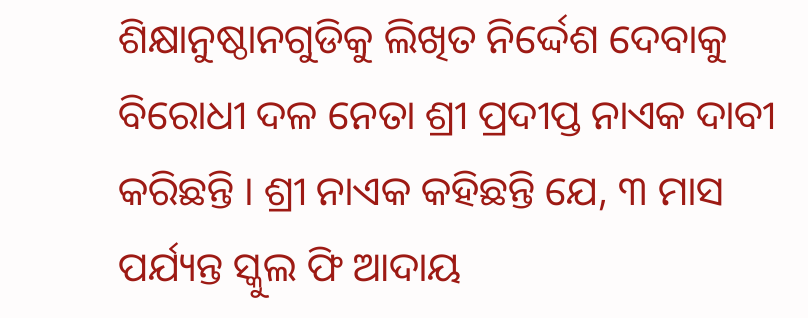ଶିକ୍ଷାନୁଷ୍ଠାନଗୁଡିକୁ ଲିଖିତ ନିର୍ଦ୍ଦେଶ ଦେବାକୁ ବିରୋଧୀ ଦଳ ନେତା ଶ୍ରୀ ପ୍ରଦୀପ୍ତ ନାଏକ ଦାବୀ କରିଛନ୍ତି । ଶ୍ରୀ ନାଏକ କହିଛନ୍ତି ଯେ, ୩ ମାସ ପର୍ଯ୍ୟନ୍ତ ସ୍କୁଲ ଫି ଆଦାୟ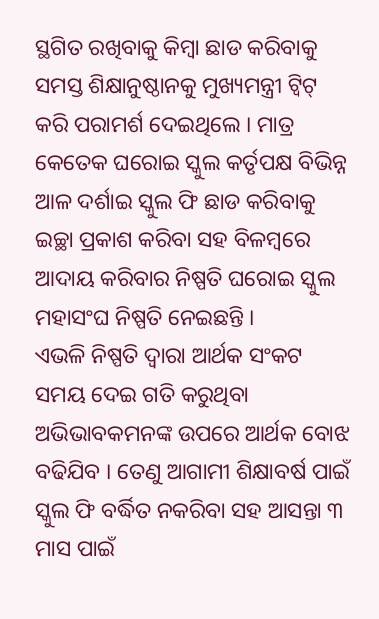ସ୍ଥଗିତ ରଖିବାକୁ କିମ୍ବା ଛାଡ କରିବାକୁ ସମସ୍ତ ଶିକ୍ଷାନୁଷ୍ଠାନକୁ ମୁଖ୍ୟମନ୍ତ୍ରୀ ଟ୍ୱିଟ୍ କରି ପରାମର୍ଶ ଦେଇଥିଲେ । ମାତ୍ର କେତେକ ଘରୋଇ ସ୍କୁଲ କର୍ତୃପକ୍ଷ ବିଭିନ୍ନ ଆଳ ଦର୍ଶାଇ ସ୍କୁଲ ଫି ଛାଡ କରିବାକୁ ଇଚ୍ଛା ପ୍ରକାଶ କରିବା ସହ ବିଳମ୍ବରେ ଆଦାୟ କରିବାର ନିଷ୍ପତି ଘରୋଇ ସ୍କୁଲ ମହାସଂଘ ନିଷ୍ପତି ନେଇଛନ୍ତି ।
ଏଭଳି ନିଷ୍ପତି ଦ୍ୱାରା ଆର୍ଥକ ସଂକଟ ସମୟ ଦେଇ ଗତି କରୁଥିବା ଅଭିଭାବକମନଙ୍କ ଉପରେ ଆର୍ଥକ ବୋଝ ବଢିଯିବ । ତେଣୁ ଆଗାମୀ ଶିକ୍ଷାବର୍ଷ ପାଇଁ ସ୍କୁଲ ଫି ବର୍ଦ୍ଧିତ ନକରିବା ସହ ଆସନ୍ତା ୩ ମାସ ପାଇଁ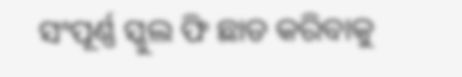ସଂପୂର୍ଣ୍ଣ ସ୍କୁଲ ଫି ଛାଡ କରିବାକୁ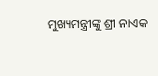ମୁଖ୍ୟମନ୍ତ୍ରୀଙ୍କୁ ଶ୍ରୀ ନାଏକ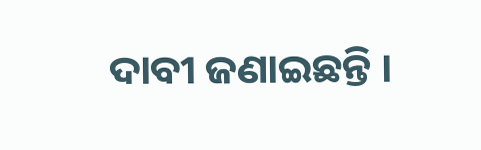ଦାବୀ ଜଣାଇଛନ୍ତି ।